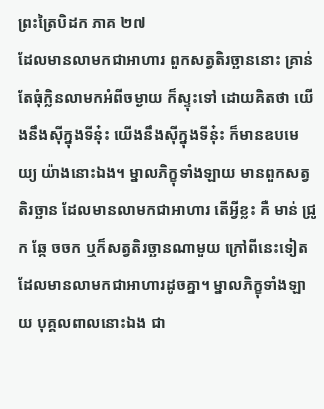ព្រះត្រៃបិដក ភាគ ២៧
ដែលមានលាមកជាអាហារ ពួកសត្វតិរច្ឆាននោះ គ្រាន់តែធុំក្លិនលាមកអំពីចម្ងាយ ក៏ស្ទុះទៅ ដោយគិតថា យើងនឹងស៊ីក្នុងទីនុ៎ះ យើងនឹងស៊ីក្នុងទីនុ៎ះ ក៏មានឧបមេយ្យ យ៉ាងនោះឯង។ ម្នាលភិក្ខុទាំងឡាយ មានពួកសត្វតិរច្ឆាន ដែលមានលាមកជាអាហារ តើអ្វីខ្លះ គឺ មាន់ ជ្រូក ឆ្កែ ចចក ឬក៏សត្វតិរច្ឆានណាមួយ ក្រៅពីនេះទៀត ដែលមានលាមកជាអាហារដូចគ្នា។ ម្នាលភិក្ខុទាំងឡាយ បុគ្គលពាលនោះឯង ជា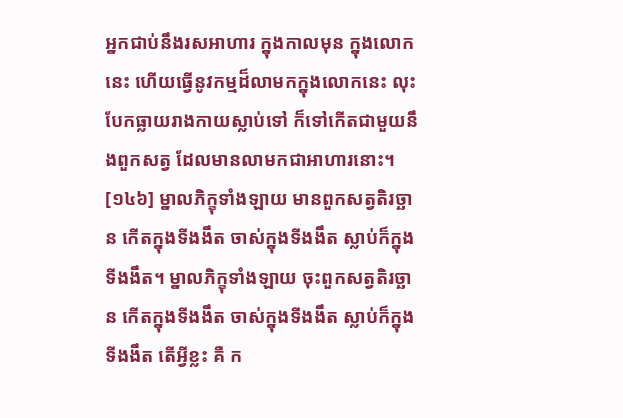អ្នកជាប់នឹងរសអាហារ ក្នុងកាលមុន ក្នុងលោកនេះ ហើយធ្វើនូវកម្មដ៏លាមកក្នុងលោកនេះ លុះបែកធ្លាយរាងកាយស្លាប់ទៅ ក៏ទៅកើតជាមួយនឹងពួកសត្វ ដែលមានលាមកជាអាហារនោះ។
[១៤៦] ម្នាលភិក្ខុទាំងឡាយ មានពួកសត្វតិរច្ឆាន កើតក្នុងទីងងឹត ចាស់ក្នុងទីងងឹត ស្លាប់ក៏ក្នុងទីងងឹត។ ម្នាលភិក្ខុទាំងឡាយ ចុះពួកសត្វតិរច្ឆាន កើតក្នុងទីងងឹត ចាស់ក្នុងទីងងឹត ស្លាប់ក៏ក្នុងទីងងឹត តើអ្វីខ្លះ គឺ ក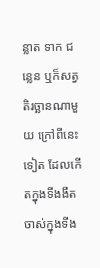ន្លាត ទាក ជន្លេន ឬក៏សត្វតិរច្ឆានណាមួយ ក្រៅពីនេះទៀត ដែលកើតក្នុងទីងងឹត ចាស់ក្នុងទីង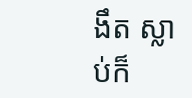ងឹត ស្លាប់ក៏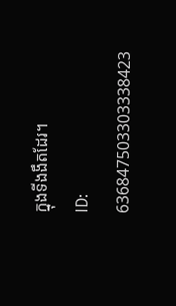ក្នុងទីងងឹតដែរ។
ID: 636847503303338423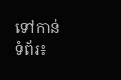ទៅកាន់ទំព័រ៖